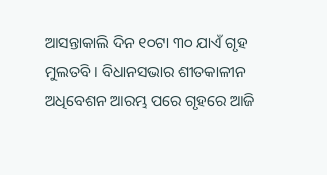ଆସନ୍ତାକାଲି ଦିନ ୧୦ଟା ୩୦ ଯାଏଁ ଗୃହ ମୁଲତବି । ବିଧାନସଭାର ଶୀତକାଳୀନ ଅଧିବେଶନ ଆରମ୍ଭ ପରେ ଗୃହରେ ଆଜି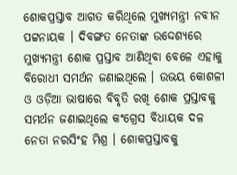ଶୋକପ୍ରସ୍ତାବ ଆଗତ କରିଥିଲେ ମୁଖ୍ୟମନ୍ତ୍ରୀ ନବୀନ ପଟ୍ଟନାୟକ । ଦିବଙ୍ଗତ ନେତାଙ୍କ ଉଦ୍ଦେଶ୍ୟରେ ମୁଖ୍ୟମନ୍ତ୍ରୀ ଶୋକ ପ୍ରସ୍ତାବ ଆଣିଥିବା ବେଳେ ଏହାକୁ ବିରୋଧୀ ସମର୍ଥନ ଜଣାଇଥିଲେ । ଉଭୟ କୋଶଳୀ ଓ ଓଡ଼ିଆ ଭାଷାରେ ବିବୃତି ରଖି ଶୋକ ପ୍ରସ୍ତାବକୁ ସମର୍ଥନ ଜଣାଇଥିଲେ କଂଗ୍ରେସ ବିଧାୟକ ଦଳ ନେତା ନରସିଂହ ମିଶ୍ର । ଶୋକପ୍ରସ୍ତାବକୁ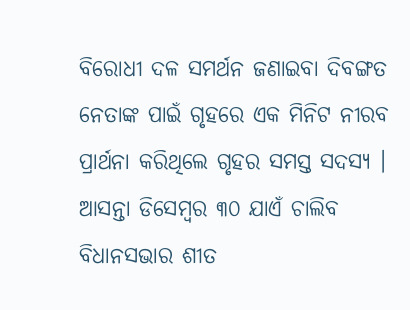ବିରୋଧୀ ଦଳ ସମର୍ଥନ ଜଣାଇବା ଦିବଙ୍ଗତ ନେତାଙ୍କ ପାଇଁ ଗୃହରେ ଏକ ମିନିଟ ନୀରବ ପ୍ରାର୍ଥନା କରିଥିଲେ ଗୃହର ସମସ୍ତ ସଦସ୍ୟ । ଆସନ୍ତା ଡିସେମ୍ବର ୩୦ ଯାଏଁ ଚାଲିବ ବିଧାନସଭାର ଶୀତ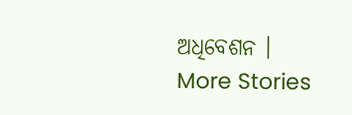ଅଧିବେଶନ ।
More Stories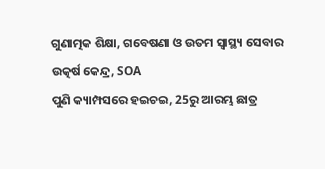ଗୁଣାତ୍ମକ ଶିକ୍ଷା, ଗବେଷଣା ଓ ଉତମ ସ୍ୱାସ୍ଥ୍ୟ ସେବାର ଉତ୍କର୍ଷ କେନ୍ଦ୍ର, SOA
ପୁଣି କ୍ୟାମ୍ପସରେ ହଇଚଇ, 25ରୁ ଆରମ୍ଭ ଛାତ୍ର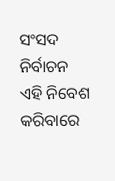ସଂସଦ ନିର୍ବାଚନ
ଏହି ନିବେଶ କରିବାରେ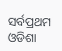ସର୍ବପ୍ରଥମ ଓଡିଶା